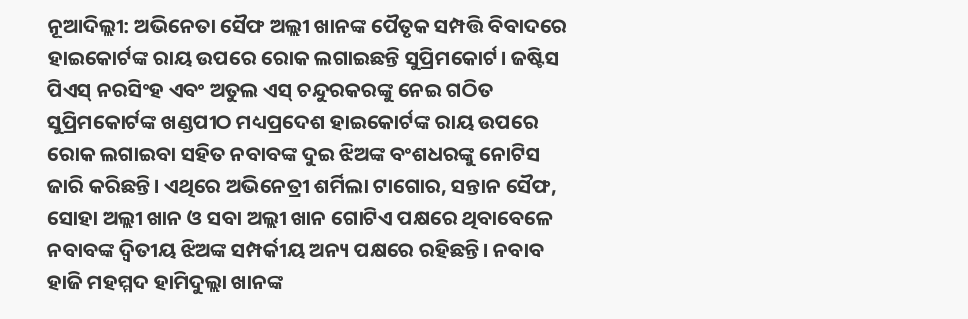ନୂଆଦିଲ୍ଲୀ: ଅଭିନେତା ସୈଫ ଅଲ୍ଲୀ ଖାନଙ୍କ ପୈତୃକ ସମ୍ପତ୍ତି ବିବାଦରେ ହାଇକୋର୍ଟଙ୍କ ରାୟ ଉପରେ ରୋକ ଲଗାଇଛନ୍ତି ସୁପ୍ରିମକୋର୍ଟ। ଜଷ୍ଟିସ ପିଏସ୍ ନରସିଂହ ଏବଂ ଅତୁଲ ଏସ୍ ଚନ୍ଦୁରକରଙ୍କୁ ନେଇ ଗଠିତ ସୁପ୍ରିମକୋର୍ଟଙ୍କ ଖଣ୍ଡପୀଠ ମଧ୍ୟପ୍ରଦେଶ ହାଇକୋର୍ଟଙ୍କ ରାୟ ଉପରେ ରୋକ ଲଗାଇବା ସହିତ ନବାବଙ୍କ ଦୁଇ ଝିଅଙ୍କ ବଂଶଧରଙ୍କୁ ନୋଟିସ ଜାରି କରିଛନ୍ତି। ଏଥିରେ ଅଭିନେତ୍ରୀ ଶର୍ମିଲା ଟାଗୋର, ସନ୍ତାନ ସୈଫ, ସୋହା ଅଲ୍ଲୀ ଖାନ ଓ ସବା ଅଲ୍ଲୀ ଖାନ ଗୋଟିଏ ପକ୍ଷରେ ଥିବାବେଳେ ନବାବଙ୍କ ଦ୍ବିତୀୟ ଝିଅଙ୍କ ସମ୍ପର୍କୀୟ ଅନ୍ୟ ପକ୍ଷରେ ରହିଛନ୍ତି। ନବାବ ହାଜି ମହମ୍ମଦ ହାମିଦୁଲ୍ଲା ଖାନଙ୍କ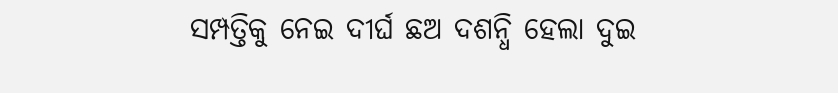ସମ୍ପତ୍ତିକୁ ନେଇ ଦୀର୍ଘ ଛଅ ଦଶନ୍ଧି ହେଲା ଦୁଇ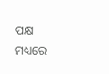ପକ୍ଷ ମଧ୍ୟରେ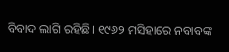ବିବାଦ ଲାଗି ରହିଛି। ୧୯୬୨ ମସିହାରେ ନବାବଙ୍କ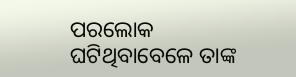ପରଲୋକ ଘଟିଥିବାବେଳେ ତାଙ୍କ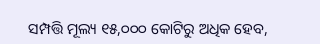ସମ୍ପତ୍ତି ମୂଲ୍ୟ ୧୫,୦୦୦ କୋଟିରୁ ଅଧିକ ହେବ,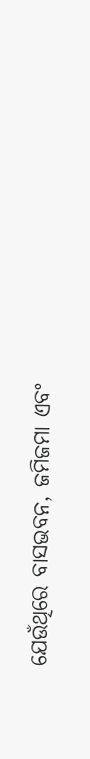ଯେଉଁଥିରେ ବାସଭବନ, ଜମିଜମା ଏବଂ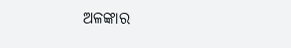ଅଳଙ୍କାର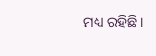ମଧ୍ୟ ରହିଛି।